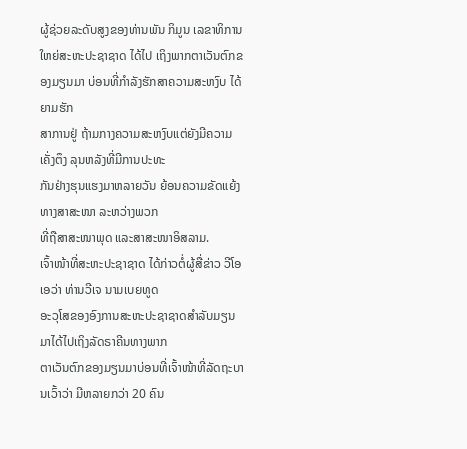ຜູ້ຊ່ວຍລະດັບສູງຂອງທ່ານພັນ ກິມູນ ເລຂາທິການໃຫຍ່ສະຫະປະຊາຊາດ ໄດ້ໄປ ເຖິງພາກຕາເວັນຕົກຂອງມຽນມາ ບ່ອນທີ່ກໍາລັງຮັກສາຄວາມສະຫງົບ ໄດ້ຍາມຮັກ
ສາການຢູ່ ຖ້າມກາງຄວາມສະຫງົບແຕ່ຍັງມີຄວາມເຄັ່ງຕຶງ ລຸນຫລັງທີ່ມີການປະທະ
ກັນຢ່າງຮຸນແຮງມາຫລາຍວັນ ຍ້ອນຄວາມຂັດແຍ້ງທາງສາສະໜາ ລະຫວ່າງພວກ
ທີ່ຖືສາສະໜາພຸດ ແລະສາສະໜາອິສລາມ.
ເຈົ້າໜ້າທີ່ສະຫະປະຊາຊາດ ໄດ້ກ່າວຕໍ່ຜູ້ສື່ຂ່າວ ວີໂອເອວ່າ ທ່ານວີເຈ ນາມເບຍທູດ
ອະວຸໂສຂອງອົງການສະຫະປະຊາຊາດສໍາລັບມຽນມາໄດ້ໄປເຖິງລັດຣາຄີນທາງພາກ
ຕາເວັນຕົກຂອງມຽນມາບ່ອນທີ່ເຈົ້າໜ້າທີ່ລັດຖະບານເວົ້າວ່າ ມີຫລາຍກວ່າ 20 ຄົນ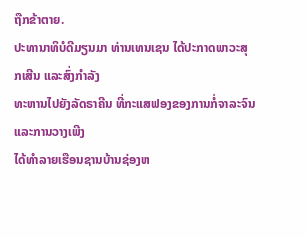ຖືກຂ້າຕາຍ.
ປະທານາທິບໍດີມຽນມາ ທ່ານເທນເຊນ ໄດ້ປະກາດພາວະສຸກເສີນ ແລະສົ່ງກໍາລັງ
ທະຫານໄປຍັງລັດຣາຄີນ ທີ່ກະແສຟອງຂອງການກໍ່ຈາລະຈົນແລະການວາງເພີງ
ໄດ້ທໍາລາຍເຮືອນຊານບ້ານຊ່ອງຫ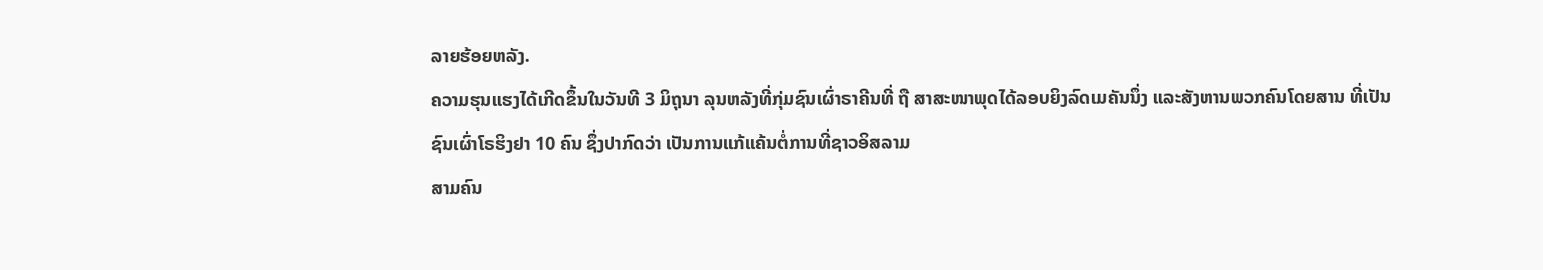ລາຍຮ້ອຍຫລັງ.
ຄວາມຮຸນແຮງໄດ້ເກີດຂຶ້ນໃນວັນທີ 3 ມິຖຸນາ ລຸນຫລັງທີ່ກຸ່ມຊົນເຜົ່າຣາຄີນທີ່ ຖື ສາສະໜາພຸດໄດ້ລອບຍິງລົດເມຄັນນຶ່ງ ແລະສັງຫານພວກຄົນໂດຍສານ ທີ່ເປັນ
ຊົນເຜົ່າໂຣຮິງຢາ 10 ຄົນ ຊຶ່ງປາກົດວ່າ ເປັນການແກ້ແຄ້ນຕໍ່ການທີ່ຊາວອິສລາມ
ສາມຄົນ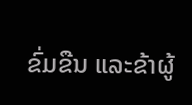ຂົ່ມຂືນ ແລະຂ້າຜູ້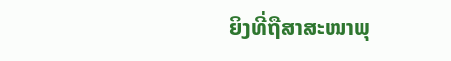ຍິງທີ່ຖືສາສະໜາພຸ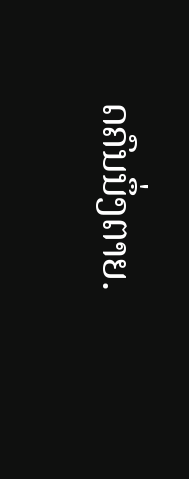ດຄົນນຶ່ງຕາຍ.